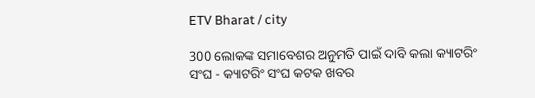ETV Bharat / city

300 ଲୋକଙ୍କ ସମାବେଶର ଅନୁମତି ପାଇଁ ଦାବି କଲା କ୍ୟାଟରିଂ ସଂଘ - କ୍ୟାଟରିଂ ସଂଘ କଟକ ଖବର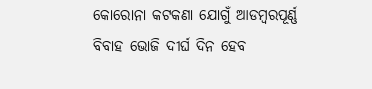କୋରୋନା କଟକଣା ଯୋଗୁଁ ଆଡମ୍ବରପୂର୍ଣ୍ଣ ବିବାହ ଭୋଜି ଦୀର୍ଘ ଦିନ ହେବ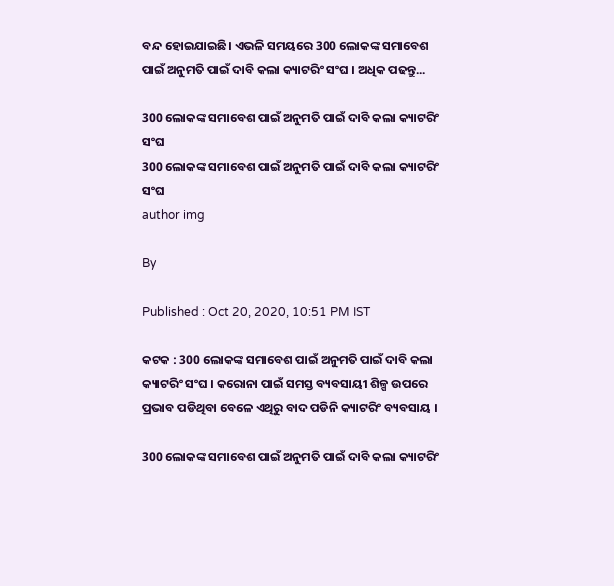ବନ୍ଦ ହୋଇଯାଇଛି। ଏଭଳି ସମୟରେ 300 ଲୋକଙ୍କ ସମାବେଶ ପାଇଁ ଅନୁମତି ପାଇଁ ଦାବି କଲା କ୍ୟାଟରିଂ ସଂଘ । ଅଧିକ ପଢନ୍ତୁ...

300 ଲୋକଙ୍କ ସମାବେଶ ପାଇଁ ଅନୁମତି ପାଇଁ ଦାବି କଲା କ୍ୟାଟରିଂ ସଂଘ
300 ଲୋକଙ୍କ ସମାବେଶ ପାଇଁ ଅନୁମତି ପାଇଁ ଦାବି କଲା କ୍ୟାଟରିଂ ସଂଘ
author img

By

Published : Oct 20, 2020, 10:51 PM IST

କଟକ : 300 ଲୋକଙ୍କ ସମାବେଶ ପାଇଁ ଅନୁମତି ପାଇଁ ଦାବି କଲା କ୍ୟାଟରିଂ ସଂଘ । କରୋନା ପାଇଁ ସମସ୍ତ ବ୍ୟବସାୟୀ ଶିଳ୍ପ ଉପରେ ପ୍ରଭାବ ପଡିଥିବା ବେଳେ ଏଥିରୁ ବାଦ ପଡିନି କ୍ୟାଟରିଂ ବ୍ୟବସାୟ ।

300 ଲୋକଙ୍କ ସମାବେଶ ପାଇଁ ଅନୁମତି ପାଇଁ ଦାବି କଲା କ୍ୟାଟରିଂ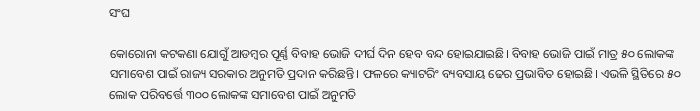ସଂଘ

କୋରୋନା କଟକଣା ଯୋଗୁଁ ଆଡମ୍ବର ପୂର୍ଣ୍ଣ ବିବାହ ଭୋଜି ଦୀର୍ଘ ଦିନ ହେବ ବନ୍ଦ ହୋଇଯାଇଛି। ବିବାହ ଭୋଜି ପାଇଁ ମାତ୍ର ୫୦ ଲୋକଙ୍କ ସମାବେଶ ପାଇଁ ରାଜ୍ୟ ସରକାର ଅନୁମତି ପ୍ରଦାନ କରିଛନ୍ତି। ଫଳରେ କ୍ୟାଟରିଂ ବ୍ୟବସାୟ ଢେର ପ୍ରଭାବିତ ହୋଇଛି। ଏଭଳି ସ୍ଥିତିରେ ୫୦ ଲୋକ ପରିବର୍ତ୍ତେ ୩୦୦ ଲୋକଙ୍କ ସମାବେଶ ପାଇଁ ଅନୁମତି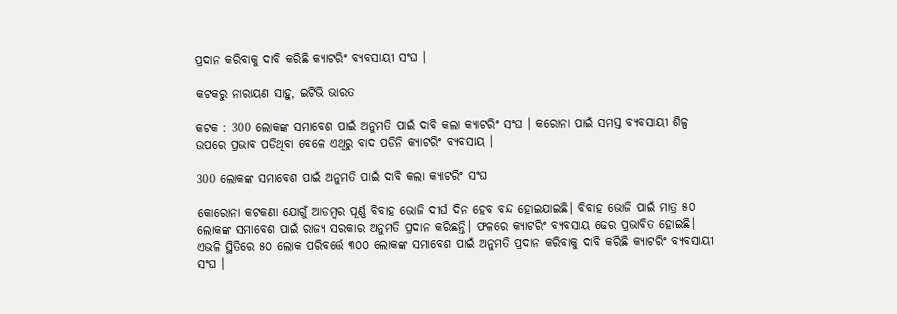ପ୍ରଦାନ କରିବାକୁ ଦାବି କରିଛି କ୍ୟାଟରିଂ ବ୍ୟବସାୟୀ ସଂଘ ।

କଟକରୁ ନାରାୟଣ ସାହୁ, ଇଟିଭି ଭାରତ

କଟକ : 300 ଲୋକଙ୍କ ସମାବେଶ ପାଇଁ ଅନୁମତି ପାଇଁ ଦାବି କଲା କ୍ୟାଟରିଂ ସଂଘ । କରୋନା ପାଇଁ ସମସ୍ତ ବ୍ୟବସାୟୀ ଶିଳ୍ପ ଉପରେ ପ୍ରଭାବ ପଡିଥିବା ବେଳେ ଏଥିରୁ ବାଦ ପଡିନି କ୍ୟାଟରିଂ ବ୍ୟବସାୟ ।

300 ଲୋକଙ୍କ ସମାବେଶ ପାଇଁ ଅନୁମତି ପାଇଁ ଦାବି କଲା କ୍ୟାଟରିଂ ସଂଘ

କୋରୋନା କଟକଣା ଯୋଗୁଁ ଆଡମ୍ବର ପୂର୍ଣ୍ଣ ବିବାହ ଭୋଜି ଦୀର୍ଘ ଦିନ ହେବ ବନ୍ଦ ହୋଇଯାଇଛି। ବିବାହ ଭୋଜି ପାଇଁ ମାତ୍ର ୫୦ ଲୋକଙ୍କ ସମାବେଶ ପାଇଁ ରାଜ୍ୟ ସରକାର ଅନୁମତି ପ୍ରଦାନ କରିଛନ୍ତି। ଫଳରେ କ୍ୟାଟରିଂ ବ୍ୟବସାୟ ଢେର ପ୍ରଭାବିତ ହୋଇଛି। ଏଭଳି ସ୍ଥିତିରେ ୫୦ ଲୋକ ପରିବର୍ତ୍ତେ ୩୦୦ ଲୋକଙ୍କ ସମାବେଶ ପାଇଁ ଅନୁମତି ପ୍ରଦାନ କରିବାକୁ ଦାବି କରିଛି କ୍ୟାଟରିଂ ବ୍ୟବସାୟୀ ସଂଘ ।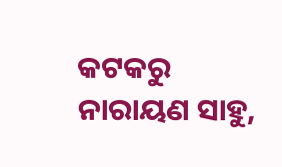କଟକରୁ ନାରାୟଣ ସାହୁ,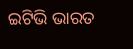ଇଟିଭି ଭାରତ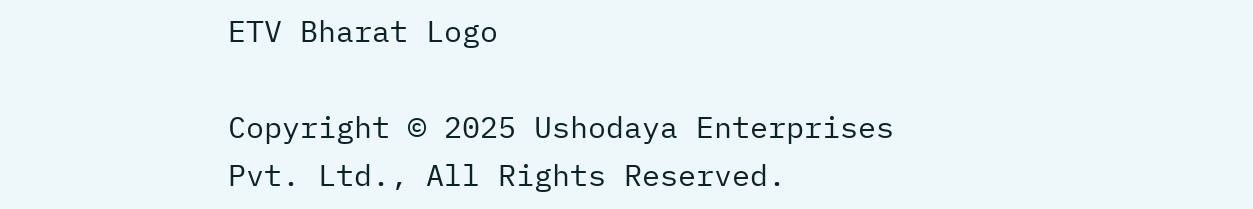ETV Bharat Logo

Copyright © 2025 Ushodaya Enterprises Pvt. Ltd., All Rights Reserved.